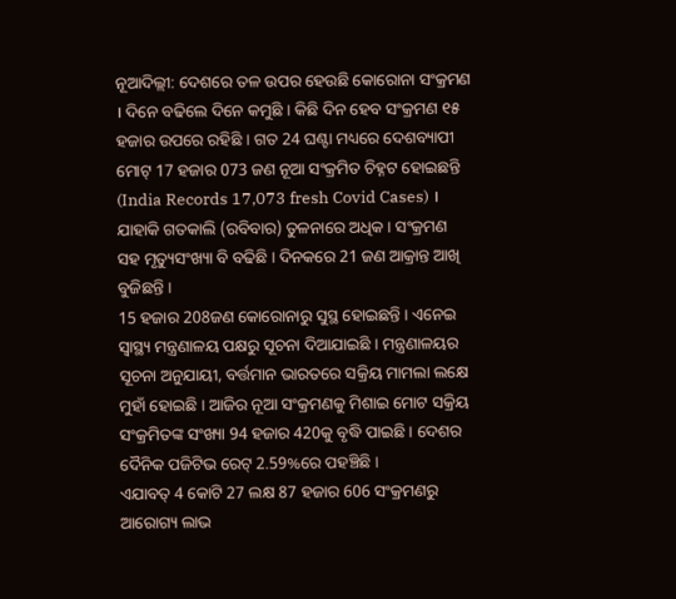ନୂଆଦିଲ୍ଲୀ: ଦେଶରେ ତଳ ଉପର ହେଉଛି କୋରୋନା ସଂକ୍ରମଣ । ଦିନେ ବଢିଲେ ଦିନେ କମୁଛି । କିଛି ଦିନ ହେବ ସଂକ୍ରମଣ ୧୫ ହଜାର ଉପରେ ରହିଛି । ଗତ 24 ଘଣ୍ଟା ମଧ୍ୟରେ ଦେଶବ୍ୟାପୀ ମୋଟ୍ 17 ହଜାର 073 ଜଣ ନୂଆ ସଂକ୍ରମିତ ଚିହ୍ନଟ ହୋଇଛନ୍ତି (India Records 17,073 fresh Covid Cases) । ଯାହାକି ଗତକାଲି (ରବିବାର) ତୁଳନାରେ ଅଧିକ । ସଂକ୍ରମଣ ସହ ମୃତ୍ୟୁସଂଖ୍ୟା ବି ବଢିଛି । ଦିନକରେ 21 ଜଣ ଆକ୍ରାନ୍ତ ଆଖି ବୁଜିଛନ୍ତି ।
15 ହଜାର 208ଜଣ କୋରୋନାରୁ ସୁସ୍ଥ ହୋଇଛନ୍ତି । ଏନେଇ ସ୍ବାସ୍ଥ୍ୟ ମନ୍ତ୍ରଣାଳୟ ପକ୍ଷରୁ ସୂଚନା ଦିଆଯାଇଛି । ମନ୍ତ୍ରଣାଳୟର ସୂଚନା ଅନୁଯାୟୀ, ବର୍ତ୍ତମାନ ଭାରତରେ ସକ୍ରିୟ ମାମଲା ଲକ୍ଷେ ମୁହାଁ ହୋଇଛି । ଆଜିର ନୂଆ ସଂକ୍ରମଣକୁ ମିଶାଇ ମୋଟ ସକ୍ରିୟ ସଂକ୍ରମିତଙ୍କ ସଂଖ୍ୟା 94 ହଜାର 420କୁ ବୃଦ୍ଧି ପାଇଛି । ଦେଶର ଦୈନିକ ପଜିଟିଭ ରେଟ୍ 2.59%ରେ ପହଞ୍ଚିଛି ।
ଏଯାବତ୍ 4 କୋଟି 27 ଲକ୍ଷ 87 ହଜାର 606 ସଂକ୍ରମଣରୁ ଆରୋଗ୍ୟ ଲାଭ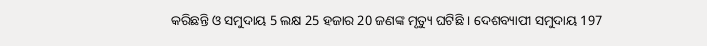କରିଛନ୍ତି ଓ ସମୁଦାୟ 5 ଲକ୍ଷ 25 ହଜାର 20 ଜଣଙ୍କ ମୃତ୍ୟୁ ଘଟିଛି । ଦେଶବ୍ୟାପୀ ସମୁଦାୟ 197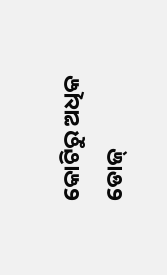କୋଟିରୁ ଅଧିକ ଡୋଜ୍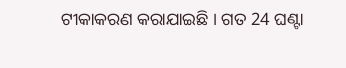ଟୀକାକରଣ କରାଯାଇଛି । ଗତ 24 ଘଣ୍ଟା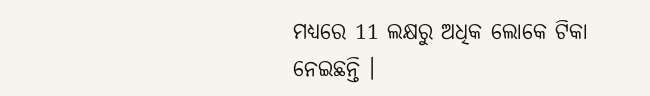ମଧ୍ୟରେ 11 ଲକ୍ଷରୁ ଅଧିକ ଲୋକେ ଟିକା ନେଇଛନ୍ତି ।